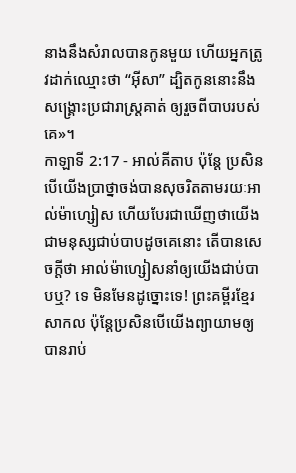នាងនឹងសំរាលបានកូនមួយ ហើយអ្នកត្រូវដាក់ឈ្មោះថា “អ៊ីសា” ដ្បិតកូននោះនឹងសង្គ្រោះប្រជារាស្ដ្រគាត់ ឲ្យរួចពីបាបរបស់គេ»។
កាឡាទី 2:17 - អាល់គីតាប ប៉ុន្ដែ ប្រសិនបើយើងប្រាថ្នាចង់បានសុចរិតតាមរយៈអាល់ម៉ាហ្សៀស ហើយបែរជាឃើញថាយើងជាមនុស្សជាប់បាបដូចគេនោះ តើបានសេចក្ដីថា អាល់ម៉ាហ្សៀសនាំឲ្យយើងជាប់បាបឬ? ទេ មិនមែនដូច្នោះទេ! ព្រះគម្ពីរខ្មែរសាកល ប៉ុន្តែប្រសិនបើយើងព្យាយាមឲ្យបានរាប់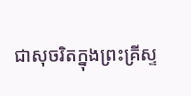ជាសុចរិតក្នុងព្រះគ្រីស្ទ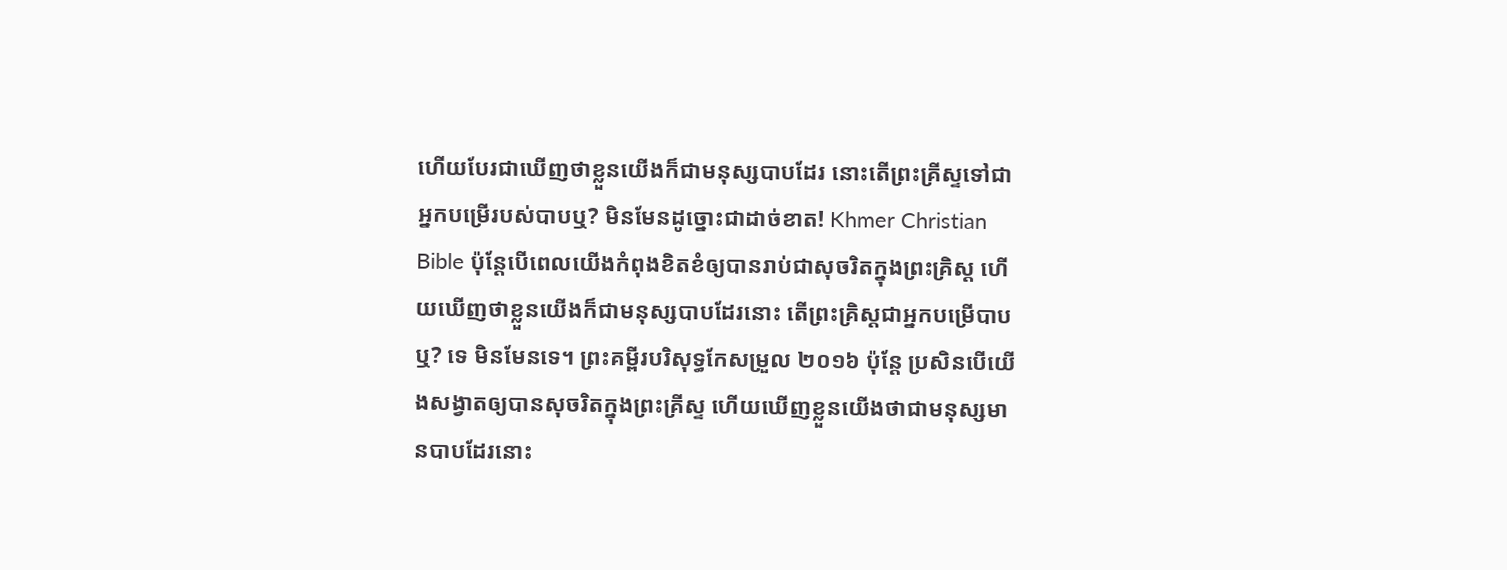ហើយបែរជាឃើញថាខ្លួនយើងក៏ជាមនុស្សបាបដែរ នោះតើព្រះគ្រីស្ទទៅជាអ្នកបម្រើរបស់បាបឬ? មិនមែនដូច្នោះជាដាច់ខាត! Khmer Christian Bible ប៉ុន្ដែបើពេលយើងកំពុងខិតខំឲ្យបានរាប់ជាសុចរិតក្នុងព្រះគ្រិស្ដ ហើយឃើញថាខ្លួនយើងក៏ជាមនុស្សបាបដែរនោះ តើព្រះគ្រិស្តជាអ្នកបម្រើបាបឬ? ទេ មិនមែនទេ។ ព្រះគម្ពីរបរិសុទ្ធកែសម្រួល ២០១៦ ប៉ុន្ដែ ប្រសិនបើយើងសង្វាតឲ្យបានសុចរិតក្នុងព្រះគ្រីស្ទ ហើយឃើញខ្លួនយើងថាជាមនុស្សមានបាបដែរនោះ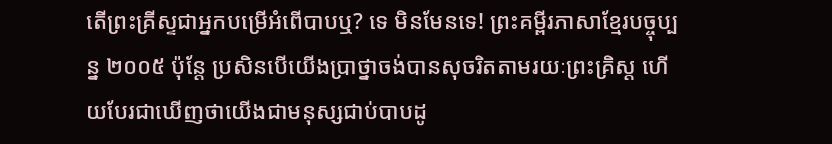តើព្រះគ្រីស្ទជាអ្នកបម្រើអំពើបាបឬ? ទេ មិនមែនទេ! ព្រះគម្ពីរភាសាខ្មែរបច្ចុប្បន្ន ២០០៥ ប៉ុន្តែ ប្រសិនបើយើងប្រាថ្នាចង់បានសុចរិតតាមរយៈព្រះគ្រិស្ត ហើយបែរជាឃើញថាយើងជាមនុស្សជាប់បាបដូ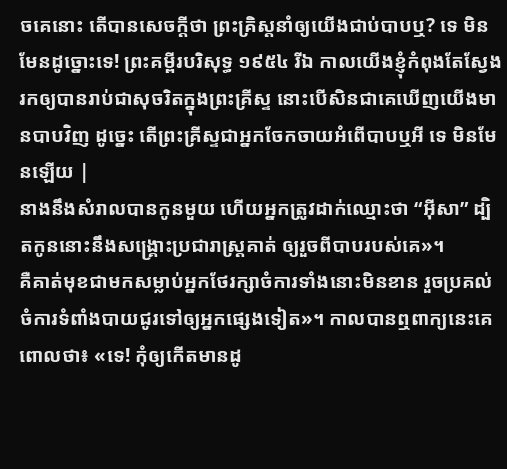ចគេនោះ តើបានសេចក្ដីថា ព្រះគ្រិស្តនាំឲ្យយើងជាប់បាបឬ? ទេ មិនមែនដូច្នោះទេ! ព្រះគម្ពីរបរិសុទ្ធ ១៩៥៤ រីឯ កាលយើងខ្ញុំកំពុងតែស្វែងរកឲ្យបានរាប់ជាសុចរិតក្នុងព្រះគ្រីស្ទ នោះបើសិនជាគេឃើញយើងមានបាបវិញ ដូច្នេះ តើព្រះគ្រីស្ទជាអ្នកចែកចាយអំពើបាបឬអី ទេ មិនមែនឡើយ |
នាងនឹងសំរាលបានកូនមួយ ហើយអ្នកត្រូវដាក់ឈ្មោះថា “អ៊ីសា” ដ្បិតកូននោះនឹងសង្គ្រោះប្រជារាស្ដ្រគាត់ ឲ្យរួចពីបាបរបស់គេ»។
គឺគាត់មុខជាមកសម្លាប់អ្នកថែរក្សាចំការទាំងនោះមិនខាន រួចប្រគល់ចំការទំពាំងបាយជូរទៅឲ្យអ្នកផ្សេងទៀត»។ កាលបានឮពាក្យនេះគេពោលថា៖ «ទេ! កុំឲ្យកើតមានដូ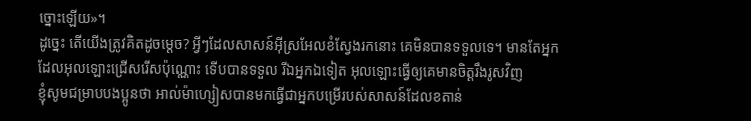ច្នោះឡើយ»។
ដូច្នេះ តើយើងត្រូវគិតដូចម្ដេច? អ្វីៗដែលសាសន៍អ៊ីស្រអែលខំស្វែងរកនោះ គេមិនបានទទួលទេ។ មានតែអ្នកដែលអុលឡោះជ្រើសរើសប៉ុណ្ណោះ ទើបបានទទួល រីឯអ្នកឯទៀត អុលឡោះធ្វើឲ្យគេមានចិត្ដរឹងរូសវិញ
ខ្ញុំសូមជម្រាបបងប្អូនថា អាល់ម៉ាហ្សៀសបានមកធ្វើជាអ្នកបម្រើរបស់សាសន៍ដែលខតាន់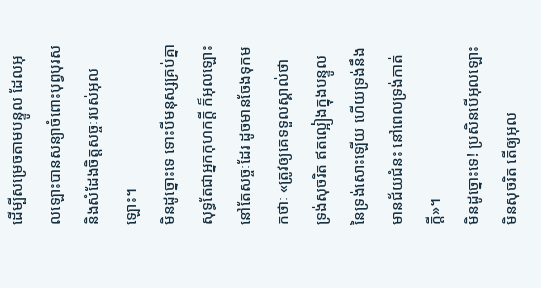ដើម្បីសម្រេចតាមបន្ទូល ដែលអុលឡោះបានសន្យាចំពោះបុព្វបុរស និងសំដែងចិត្តសច្ចៈរបស់អុលឡោះ។
មិនដូច្នោះទេ ទោះបីមនុស្សគ្រប់គ្នាសុទ្ធតែជាអ្នកកុហកក្ដី ក៏អុលឡោះនៅតែសច្ចៈដែរ ដូចមានចែងទុកមកថាៈ «ត្រូវឲ្យគេទទួលស្គាល់ថា ទ្រង់សុចរិត ឥតល្អៀងក្នុងបន្ទូលនៃទ្រង់សោះឡើយ ហើយទ្រង់នឹងមានជ័យជំនះ នៅពេលទ្រង់កាត់ក្ដី»។
មិនដូច្នោះទេ! ប្រសិនបើអុលឡោះមិនសុចរិត តើឲ្យអុល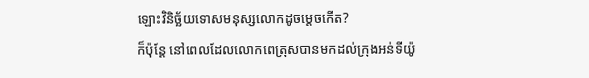ឡោះវិនិច្ឆ័យទោសមនុស្សលោកដូចម្ដេចកើត?
ក៏ប៉ុន្ដែ នៅពេលដែលលោកពេត្រុសបានមកដល់ក្រុងអន់ទីយ៉ូ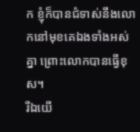ក ខ្ញុំក៏បានជំទាស់នឹងលោកនៅមុខគេឯងទាំងអស់គ្នា ព្រោះលោកបានធ្វើខុស។
រីឯយើ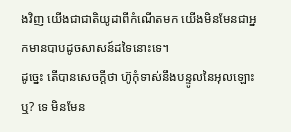ងវិញ យើងជាជាតិយូដាពីកំណើតមក យើងមិនមែនជាអ្នកមានបាបដូចសាសន៍ដទៃនោះទេ។
ដូច្នេះ តើបានសេចក្ដីថា ហ៊ូកុំទាស់នឹងបន្ទូលនៃអុលឡោះឬ? ទេ មិនមែន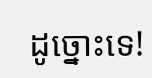ដូច្នោះទេ!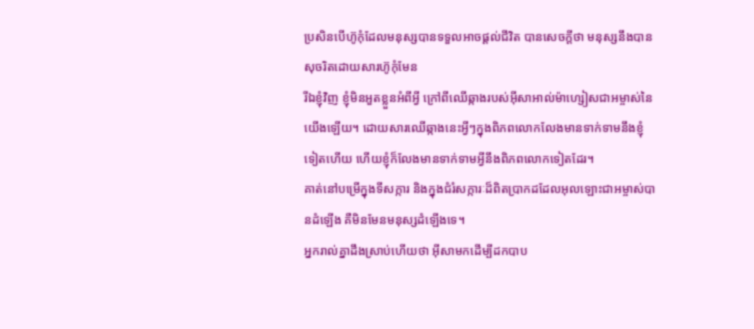ប្រសិនបើហ៊ូកុំដែលមនុស្សបានទទួលអាចផ្ដល់ជីវិត បានសេចក្ដីថា មនុស្សនឹងបានសុចរិតដោយសារហ៊ូកុំមែន
រីឯខ្ញុំវិញ ខ្ញុំមិនអួតខ្លួនអំពីអ្វី ក្រៅពីឈើឆ្កាងរបស់អ៊ីសាអាល់ម៉ាហ្សៀសជាអម្ចាស់នៃយើងឡើយ។ ដោយសារឈើឆ្កាងនេះអ្វីៗក្នុងពិភពលោកលែងមានទាក់ទាមនឹងខ្ញុំទៀតហើយ ហើយខ្ញុំក៏លែងមានទាក់ទាមអ្វីនឹងពិភពលោកទៀតដែរ។
គាត់នៅបម្រើក្នុងទីសក្ការ និងក្នុងជំរំសក្ការៈដ៏ពិតប្រាកដដែលអុលឡោះជាអម្ចាស់បានដំឡើង គឺមិនមែនមនុស្សដំឡើងទេ។
អ្នករាល់គ្នាដឹងស្រាប់ហើយថា អ៊ីសាមកដើម្បីដកបាប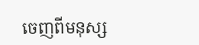ចេញពីមនុស្ស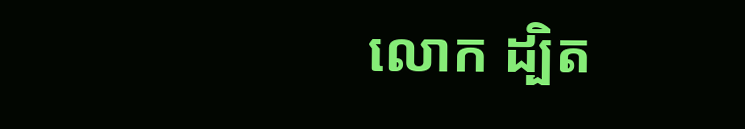លោក ដ្បិត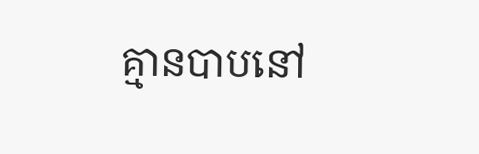គ្មានបាបនៅ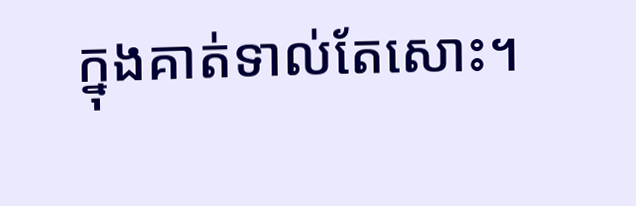ក្នុងគាត់ទាល់តែសោះ។